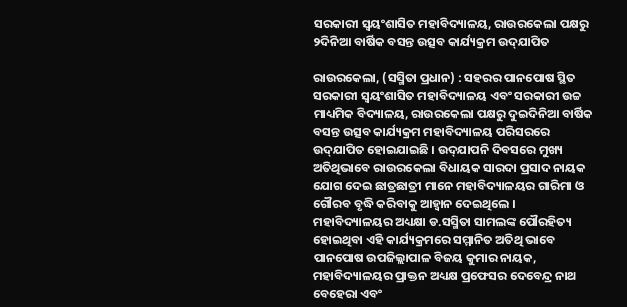ସରକାରୀ ସ୍ୱୟଂଶାସିତ ମହାବିଦ୍ୟାଳୟ, ରାଉରକେଲା ପକ୍ଷରୁ ୨ଦିନିଆ ବାର୍ଷିକ ବସନ୍ତ ଉତ୍ସବ କାର୍ଯ୍ୟକ୍ରମ ଉଦ୍‌ଯାପିତ

ରାଉରକେଲା, (ସସ୍ମିତା ପ୍ରଧାନ) : ସହରର ପାନପୋଷ ସ୍ଥିତ ସରକାରୀ ସ୍ୱୟଂଶାସିତ ମହାବିଦ୍ୟାଳୟ ଏବଂ ସରକାରୀ ଉଚ୍ଚ ମାଧ୍ୟମିକ ବିଦ୍ୟାଳୟ, ରାଉରକେଲା ପକ୍ଷରୁ ଦୁଇଦିନିଆ ବାର୍ଷିକ ବସନ୍ତ ଉତ୍ସବ କାର୍ଯ୍ୟକ୍ରମ ମହାବିଦ୍ୟାଳୟ ପରିସରରେ ଉଦ୍‌ଯାପିତ ହୋଇଯାଇଛି । ଉଦ୍‌ଯାପନି ଦିବସରେ ମୁଖ୍ୟ ଅତିଥିଭାବେ ରାଉରକେଲା ବିଧାୟକ ସାରଦା ପ୍ରସାଦ ନାୟକ ଯୋଗ ଦେଇ ଛାତ୍ରଛାତ୍ରୀ ମାନେ ମହାବିଦ୍ୟାଳୟର ଗାରିମା ଓ ଗୌରବ ବୃଦ୍ଧି କରିବାକୁ ଆହ୍ୱାନ ଦେଇଥିଲେ । ମହାବିଦ୍ୟାଳୟର ଅଧ୍ୟକ୍ଷା ଡ.ସସ୍ମିତା ସାମଲଙ୍କ ପୌରହିତ୍ୟ ହୋଇଥିବା ଏହି କାର୍ଯ୍ୟକ୍ରମରେ ସମ୍ମାନିତ ଅତିଥି ଭାବେ ପାନପୋଷ ଉପଜିଲ୍ଲାପାଳ ବିଜୟ କୁମାର ନାୟକ, ମହାବିଦ୍ୟାଳୟର ପ୍ରାକ୍ତନ ଅଧ୍ୟକ୍ଷ ପ୍ରଫେସର ଦେବେନ୍ଦ୍ର ନାଥ ବେହେରା ଏବଂ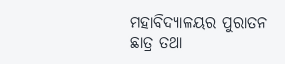ମହାବିଦ୍ୟାଳୟର ପୁରାତନ ଛାତ୍ର ତଥା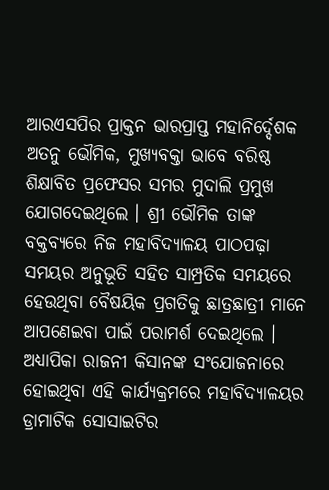ଆରଏସପିର ପ୍ରାକ୍ତନ ଭାରପ୍ରାପ୍ତ ମହାନିର୍ଦ୍ଦେଶକ ଅତନୁ ଭୌମିକ, ମୁଖ୍ୟବକ୍ତା ଭାବେ ବରିଷ୍ଠ ଶିକ୍ଷାବିତ ପ୍ରଫେସର ସମର ମୁଦାଲି ପ୍ରମୁଖ ଯୋଗଦେଇଥିଲେ । ଶ୍ରୀ ଭୌମିକ ତାଙ୍କ ବକ୍ତବ୍ୟରେ ନିଜ ମହାବିଦ୍ୟାଳୟ ପାଠପଢ଼ା ସମୟର ଅନୁଭୂତି ସହିତ ସାମ୍ପ୍ରତିକ ସମୟରେ ହେଉଥିବା ବୈଷୟିକ ପ୍ରଗତିକୁ ଛାତ୍ରଛାତ୍ରୀ ମାନେ ଆପଣେଇବା ପାଇଁ ପରାମର୍ଶ ଦେଇଥିଲେ । ଅଧ୍ୟାପିକା ରାଜନୀ କିସାନଙ୍କ ସଂଯୋଜନାରେ ହୋଇଥିବା ଏହି କାର୍ଯ୍ୟକ୍ରମରେ ମହାବିଦ୍ୟାଳୟର ଡ୍ରାମାଟିକ ସୋସାଇଟିର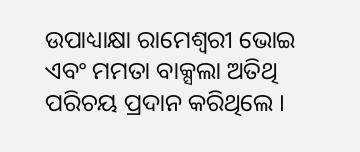ଉପାଧ୍ୟାକ୍ଷା ରାମେଶ୍ୱରୀ ଭୋଇ ଏବଂ ମମତା ବାକ୍ସଲା ଅତିଥି ପରିଚୟ ପ୍ରଦାନ କରିଥିଲେ ।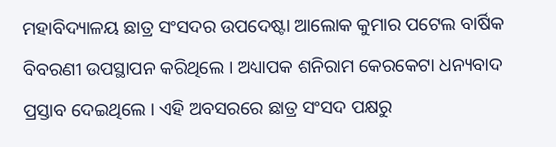ମହାବିଦ୍ୟାଳୟ ଛାତ୍ର ସଂସଦର ଉପଦେଷ୍ଟା ଆଲୋକ କୁମାର ପଟେଲ ବାର୍ଷିକ ବିବରଣୀ ଉପସ୍ଥାପନ କରିଥିଲେ । ଅଧ୍ୟାପକ ଶନିରାମ କେରକେଟା ଧନ୍ୟବାଦ ପ୍ରସ୍ତାବ ଦେଇଥିଲେ । ଏହି ଅବସରରେ ଛାତ୍ର ସଂସଦ ପକ୍ଷରୁ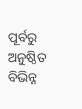ପୂର୍ବରୁ ଅନୁଷ୍ଠିତ ବିଭିନ୍ନ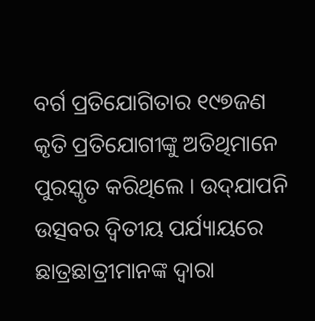ବର୍ଗ ପ୍ରତିଯୋଗିତାର ୧୯୭ଜଣ କୃତି ପ୍ରତିଯୋଗୀଙ୍କୁ ଅତିଥିମାନେ ପୁରସ୍କୃତ କରିଥିଲେ । ଉଦ୍‌ଯାପନି ଉତ୍ସବର ଦ୍ୱିତୀୟ ପର୍ଯ୍ୟାୟରେ ଛାତ୍ରଛାତ୍ରୀମାନଙ୍କ ଦ୍ୱାରା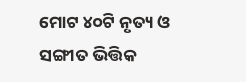ମୋଟ ୪୦ଟି ନୃତ୍ୟ ଓ ସଙ୍ଗୀତ ଭିତ୍ତିକ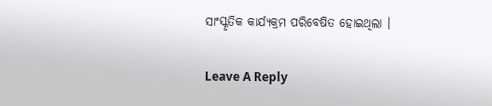ସାଂସ୍କୃତିକ କାର୍ଯ୍ୟକ୍ରମ ପରିବେଷିତ ହୋଇଥିଲା ।

Leave A Reply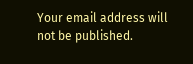Your email address will not be published.